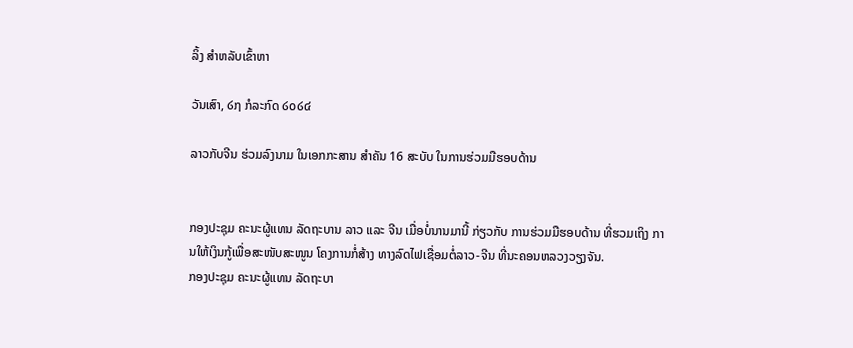ລິ້ງ ສຳຫລັບເຂົ້າຫາ

ວັນເສົາ, ໒໗ ກໍລະກົດ ໒໐໒໔

ລາວກັບຈີນ ຮ່ວມລົງນາມ ໃນເອກກະສານ ສຳຄັນ 16 ສະບັບ ໃນການຮ່ວມມືຮອບດ້ານ


ກອງປະຊຸມ ຄະນະຜູ້ແທນ ລັດຖະບານ ລາວ ແລະ ຈີນ ເມື່ອບໍ່ນານມານີ້ ກ່ຽວກັບ ການຮ່ວມມືຮອບດ້ານ ທີ່ຮວມເຖິງ ການໃຫ້ເງິນກູ້ເພື່ອສະໜັບສະໜູນ ໂຄງການກໍ່ສ້າງ ທາງລົດໄຟເຊື່ອມຕໍ່ລາວ-ຈີນ ທີ່ນະຄອນຫລວງວຽງຈັນ.
ກອງປະຊຸມ ຄະນະຜູ້ແທນ ລັດຖະບາ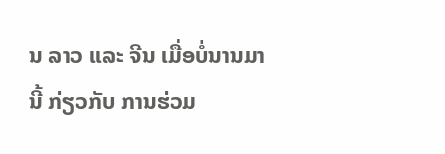ນ ລາວ ແລະ ຈີນ ເມື່ອບໍ່ນານມານີ້ ກ່ຽວກັບ ການຮ່ວມ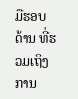ມືຮອບດ້ານ ທີ່ຮວມເຖິງ ການ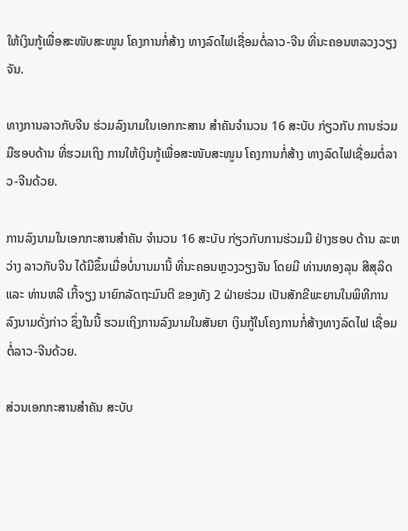ໃຫ້ເງິນກູ້ເພື່ອສະໜັບສະໜູນ ໂຄງການກໍ່ສ້າງ ທາງລົດໄຟເຊື່ອມຕໍ່ລາວ-ຈີນ ທີ່ນະຄອນຫລວງວຽງຈັນ.

ທາງການລາວກັບຈີນ ຮ່ວມລົງນາມໃນເອກກະສານ ສຳຄັນຈຳນວນ 16 ສະບັບ ກ່ຽວກັບ ການຮ່ວມມືຮອບດ້ານ ທີ່ຮວມເຖິງ ການໃຫ້ເງິນກູ້ເພື່ອສະໜັບສະໜູນ ໂຄງການກໍ່ສ້າງ ທາງລົດໄຟເຊື່ອມຕໍ່ລາວ-ຈີນດ້ວຍ.

ການລົງນາມໃນເອກກະສານສຳຄັນ ຈຳນວນ 16 ສະບັບ ກ່ຽວກັບການຮ່ວມມື ຢ່າງຮອບ ດ້ານ ລະຫວ່າງ ລາວກັບຈີນ ໄດ້ມີຂຶ້ນເມື່ອບໍ່ນານມານີ້ ທີ່ນະຄອນຫຼວງວຽງຈັນ ໂດຍມີ ທ່ານທອງລຸນ ສີສຸລິດ ແລະ ທ່ານຫລີ ເກີ້ຈຽງ ນາຍົກລັດຖະມົນຕີ ຂອງທັງ 2 ຝ່າຍຮ່ວມ ເປັນສັກຂີພະຍານໃນພິທີການລົງນາມດັ່ງກ່າວ ຊຶ່ງໃນນີ້ ຮວມເຖິງການລົງນາມໃນສັນຍາ ເງິນກູ້ໃນໂຄງການກໍ່ສ້າງທາງລົດໄຟ ເຊື່ອມຕໍ່ລາວ-ຈີນດ້ວຍ.

ສ່ວນເອກກະສານສຳຄັນ ສະບັບ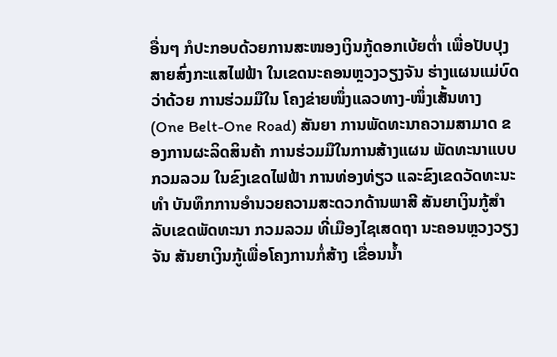ອື່ນໆ ກໍປະກອບດ້ວຍການສະໜອງເງິນກູ້ດອກເບ້ຍຕ່ຳ ເພື່ອປັບປຸງສາຍສົ່ງກະແສໄຟຟ້າ ໃນເຂດນະຄອນຫຼວງວຽງຈັນ ຮ່າງແຜນແມ່ບົດວ່າດ້ວຍ ການຮ່ວມມືໃນ ໂຄງຂ່າຍໜຶ່ງແລວທາງ-ໜຶ່ງເສັ້ນທາງ (One Belt-One Road) ສັນຍາ ການພັດທະນາຄວາມສາມາດ ຂອງການຜະລິດສິນຄ້າ ການຮ່ວມມືໃນການສ້າງແຜນ ພັດທະນາແບບກວມລວມ ໃນຂົງເຂດໄຟຟ້າ ການທ່ອງທ່ຽວ ແລະຂົງເຂດວັດທະນະທຳ ບັນທຶກການອຳນວຍຄວາມສະດວກດ້ານພາສີ ສັນຍາເງິນກູ້ສຳລັບເຂດພັດທະນາ ກວມລວມ ທີ່ເມືອງໄຊເສດຖາ ນະຄອນຫຼວງວຽງຈັນ ສັນຍາເງິນກູ້ເພື່ອໂຄງການກໍ່ສ້າງ ເຂື່ອນນ້ຳ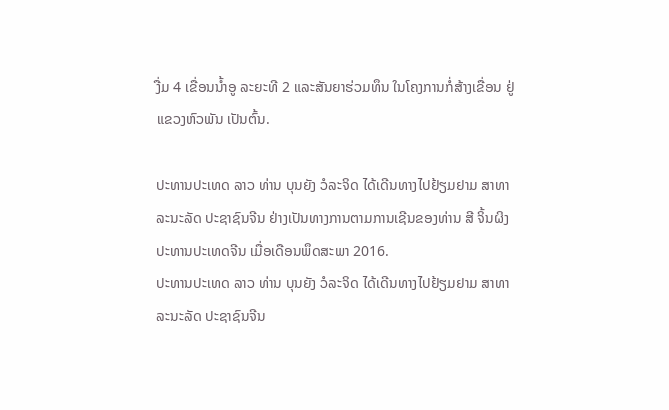ງື່ມ 4 ເຂື່ອນນ້ຳອູ ລະຍະທີ 2 ແລະສັນຍາຮ່ວມທຶນ ໃນໂຄງການກໍ່ສ້າງເຂື່ອນ ຢູ່ແຂວງຫົວພັນ ເປັນຕົ້ນ.

ປະທານປະເທດ ລາວ ທ່ານ ບຸນຍັງ ວໍລະຈິດ ໄດ້ເດີນທາງໄປຢ້ຽມຢາມ ສາທາລະນະລັດ ປະຊາຊົນຈີນ ຢ່າງເປັນທາງການຕາມການເຊີນຂອງທ່ານ ສີ ຈິ້ນຜິງ ປະທານປະເທດຈີນ ເມື່ອເດືອນພຶດສະພາ 2016.
ປະທານປະເທດ ລາວ ທ່ານ ບຸນຍັງ ວໍລະຈິດ ໄດ້ເດີນທາງໄປຢ້ຽມຢາມ ສາທາລະນະລັດ ປະຊາຊົນຈີນ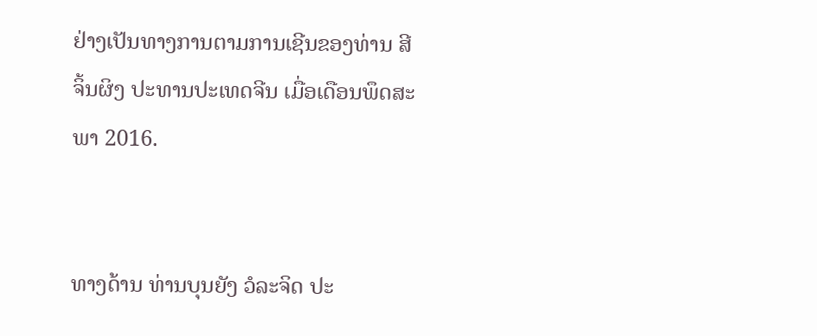ຢ່າງເປັນທາງການຕາມການເຊີນຂອງທ່ານ ສີ ຈິ້ນຜິງ ປະທານປະເທດຈີນ ເມື່ອເດືອນພຶດສະພາ 2016.


ທາງດ້ານ ທ່ານບຸນຍັງ ວໍລະຈິດ ປະ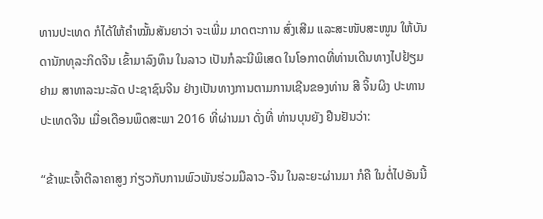ທານປະເທດ ກໍໄດ້ໃຫ້ຄຳໝັ້ນສັນຍາວ່າ ຈະເພີ່ມ ມາດຕະການ ສົ່ງເສີມ ແລະສະໜັບສະໜູນ ໃຫ້ບັນດານັກທຸລະກິດຈີນ ເຂົ້າມາລົງທຶນ ໃນລາວ ເປັນກໍລະນີພິເສດ ໃນໂອກາດທີ່ທ່ານເດີນທາງໄປຢ້ຽມຢາມ ສາທາລະນະລັດ ປະຊາຊົນຈີນ ຢ່າງເປັນທາງການຕາມການເຊີນຂອງທ່ານ ສີ ຈິ້ນຜິງ ປະທານປະເທດຈີນ ເມື່ອເດືອນພຶດສະພາ 2016 ທີ່ຜ່ານມາ ດັ່ງທີ່ ທ່ານບຸນຍັງ ຢືນຢັນວ່າ:

“ຂ້າພະເຈົ້າຕີລາຄາສູງ ກ່ຽວກັບການພົວພັນຮ່ວມມືລາວ-ຈີນ ໃນລະຍະຜ່ານມາ ກໍຄື ໃນຕໍ່ໄປອັນນີ້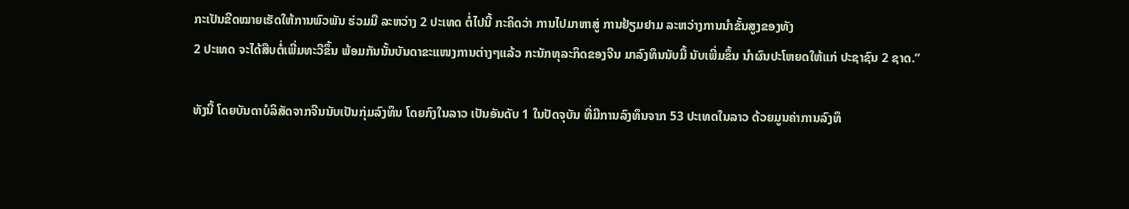ກະເປັນຂີດໝາຍເຮັດໃຫ້ການພົວພັນ ຮ່ວມມື ລະຫວ່າງ 2 ປະເທດ ຕໍ່ໄປນີ້ ກະຄິດວ່າ ການໄປມາຫາສູ່ ການຢ້ຽມຢາມ ລະຫວ່າງການນຳຂັ້ນສູງຂອງທັງ
2 ປະເທດ ຈະໄດ້ສືບຕໍ່ເພີ່ມທະວີຂຶ້ນ ພ້ອມກັນນັ້ນບັນດາຂະແໜງການຕ່າງໆແລ້ວ ກະນັກທຸລະກິດຂອງຈີນ ມາລົງທຶນນັບມື້ ນັບເພີ່ມຂຶ້ນ ນຳຜົນປະໂຫຍດໃຫ້ແກ່ ປະຊາຊົນ 2 ຊາດ.”

ທັງນີ້ ໂດຍບັນດາບໍລິສັດຈາກຈີນນັບເປັນກຸ່ມລົງທຶນ ໂດຍກົງໃນລາວ ເປັນອັນດັບ 1 ໃນປັດຈຸບັນ ທີ່ມີການລົງທຶນຈາກ 53 ປະເທດໃນລາວ ດ້ວຍມູນຄ່າການລົງທຶ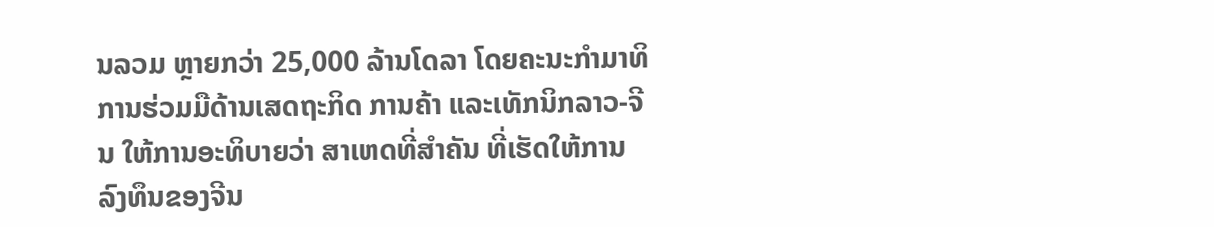ນລວມ ຫຼາຍກວ່າ 25,000 ລ້ານໂດລາ ໂດຍຄະນະກຳມາທິການຮ່ວມມືດ້ານເສດຖະກິດ ການຄ້າ ແລະເທັກນິກລາວ-ຈີນ ໃຫ້ການອະທິບາຍວ່າ ສາເຫດທີ່ສຳຄັນ ທີ່ເຮັດໃຫ້ການ ລົງທຶນຂອງຈີນ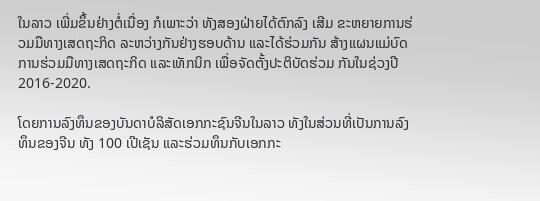ໃນລາວ ເພີ່ມຂຶ້ນຢ່າງຕໍ່ເນື່ອງ ກໍເພາະວ່າ ທັງສອງຝ່າຍໄດ້ຕົກລົງ ເສີມ ຂະຫຍາຍການຮ່ວມມືທາງເສດຖະກິດ ລະຫວ່າງກັນຢ່າງຮອບດ້ານ ແລະໄດ້ຮ່ວມກັນ ສ້າງແຜນແມ່ບົດການຮ່ວມມືທາງເສດຖະກິດ ແລະເທັກນິກ ເພື່ອຈັດຕັ້ງປະຕິບັດຮ່ວມ ກັນໃນຊ່ວງປີ 2016-2020.

ໂດຍການລົງທຶນຂອງບັນດາບໍລິສັດເອກກະຊົນຈີນໃນລາວ ທັງໃນສ່ວນທີ່ເປັນການລົງ ທຶນຂອງຈີນ ທັງ 100 ເປີເຊັນ ແລະຮ່ວມທຶນກັບເອກກະ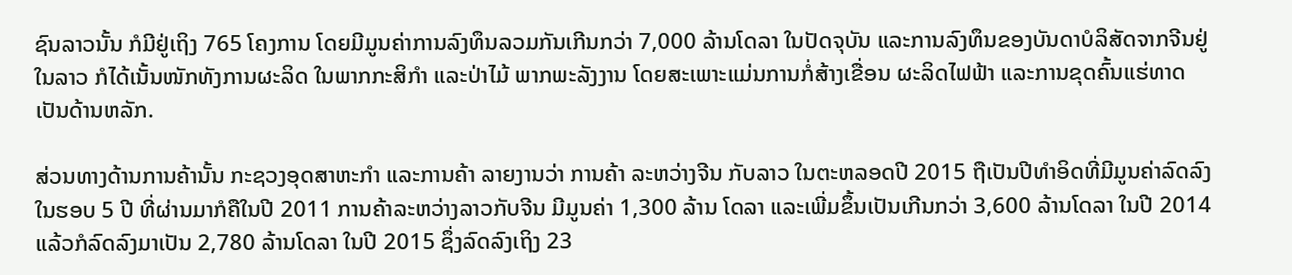ຊົນລາວນັ້ນ ກໍມີຢູ່ເຖິງ 765 ໂຄງການ ໂດຍມີມູນຄ່າການລົງທຶນລວມກັນເກີນກວ່າ 7,000 ລ້ານໂດລາ ໃນປັດຈຸບັນ ແລະການລົງທຶນຂອງບັນດາບໍລິສັດຈາກຈີນຢູ່ໃນລາວ ກໍໄດ້ເນັ້ນໜັກທັງການຜະລິດ ໃນພາກກະສິກຳ ແລະປ່າໄມ້ ພາກພະລັງງານ ໂດຍສະເພາະແມ່ນການກໍ່ສ້າງເຂື່ອນ ຜະລິດໄຟຟ້າ ແລະການຂຸດຄົ້ນແຮ່ທາດເປັນດ້ານຫລັກ.

ສ່ວນທາງດ້ານການຄ້ານັ້ນ ກະຊວງອຸດສາຫະກຳ ແລະການຄ້າ ລາຍງານວ່າ ການຄ້າ ລະຫວ່າງຈີນ ກັບລາວ ໃນຕະຫລອດປີ 2015 ຖືເປັນປີທຳອິດທີ່ມີມູນຄ່າລົດລົງໃນຮອບ 5 ປີ ທີ່ຜ່ານມາກໍຄືໃນປີ 2011 ການຄ້າລະຫວ່າງລາວກັບຈີນ ມີມູນຄ່າ 1,300 ລ້ານ ໂດລາ ແລະເພີ່ມຂຶ້ນເປັນເກີນກວ່າ 3,600 ລ້ານໂດລາ ໃນປີ 2014 ແລ້ວກໍລົດລົງມາເປັນ 2,780 ລ້ານໂດລາ ໃນປີ 2015 ຊຶ່ງລົດລົງເຖິງ 23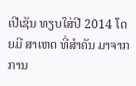ເປີເຊັນ ທຽບໃສ່ປີ 2014 ໂດຍມີ ສາເຫດ ທີ່ສຳຄັນ ມາຈາກການ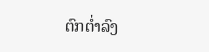ຕົກຕ່ຳລົງ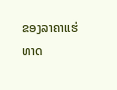ຂອງລາຄາແຮ່ທາດ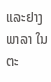ແລະຢາງພາລາ ໃນ ຕະ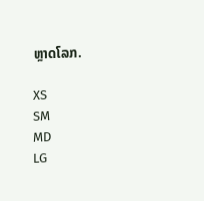ຫຼາດໂລກ.

XS
SM
MD
LG